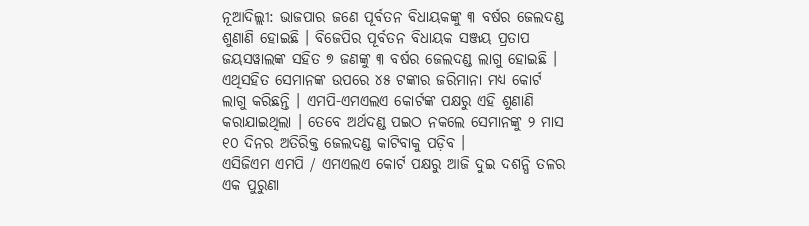ନୂଆଦିଲ୍ଲୀ: ଭାଜପାର ଜଣେ ପୂର୍ବତନ ବିଧାୟକଙ୍କୁ ୩ ବର୍ଷର ଜେଲଦଣ୍ଡ ଶୁଣାଣି ହୋଇଛି । ବିଜେପିର ପୂର୍ବତନ ବିଧାୟକ ସଞ୍ଜୟ ପ୍ରତାପ ଜୟସୱାଲଙ୍କ ସହିତ ୭ ଜଣଙ୍କୁ ୩ ବର୍ଷର ଜେଲଦଣ୍ଡ ଲାଗୁ ହୋଇଛି । ଏଥିସହିତ ସେମାନଙ୍କ ଉପରେ ୪୫ ଟଙ୍କାର ଜରିମାନା ମଧ୍ୟ କୋର୍ଟ ଲାଗୁ କରିଛନ୍ତି । ଏମପି-ଏମଏଲଏ କୋର୍ଟଙ୍କ ପକ୍ଷରୁ ଏହି ଶୁଣାଣି କରାଯାଇଥିଲା । ତେବେ ଅର୍ଥଦଣ୍ଡ ପଇଠ ନକଲେ ସେମାନଙ୍କୁ ୨ ମାସ ୧୦ ଦିନର ଅତିରିକ୍ତ ଜେଲଦଣ୍ଡ କାଟିବାକୁ ପଡ଼ିବ ।
ଏସିଜିଏମ ଏମପି / ଏମଏଲଏ କୋର୍ଟ ପକ୍ଷରୁ ଆଜି ଦୁଇ ଦଶନ୍ଧି ତଳର ଏକ ପୁରୁଣା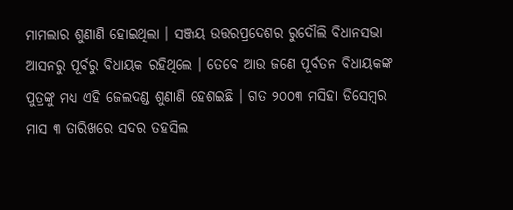ମାମଲାର ଶୁଣାଣି ହୋଇଥିଲା । ସଞ୍ଜୟ ଉତ୍ତରପ୍ରଦେଶର ରୁଦୌଲି ବିଧାନସଭା ଆସନରୁ ପୂର୍ବରୁ ବିଧାୟକ ରହିଥିଲେ । ତେବେ ଆଉ ଜଣେ ପୂର୍ବତନ ବିଧାୟକଙ୍କ ପୁତ୍ରଙ୍କୁ ମଧ୍ୟ ଏହି ଜେଲଦଣ୍ଡ ଶୁଣାଣି ହେଶଇଛି । ଗତ ୨୦୦୩ ମସିହା ଡିସେମ୍ବର ମାସ ୩ ତାରିଖରେ ସଦର ତହସିଲ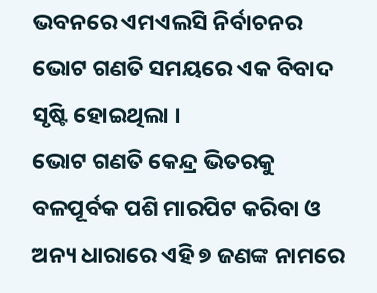ଭବନରେ ଏମଏଲସି ନିର୍ବାଚନର ଭୋଟ ଗଣତି ସମୟରେ ଏକ ବିବାଦ ସୃଷ୍ଟି ହୋଇଥିଲା ।
ଭୋଟ ଗଣତି କେନ୍ଦ୍ର ଭିତରକୁ ବଳପୂର୍ବକ ପଶି ମାରପିଟ କରିବା ଓ ଅନ୍ୟ ଧାରାରେ ଏହି ୭ ଜଣଙ୍କ ନାମରେ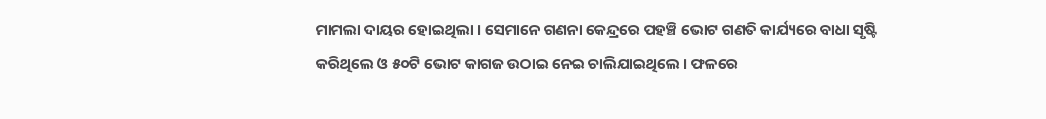ମାମଲା ଦାୟର ହୋଇଥିଲା । ସେମାନେ ଗଣନା କେନ୍ଦ୍ରରେ ପହଞ୍ଚି ଭୋଟ ଗଣତି କାର୍ଯ୍ୟରେ ବାଧା ସୃଷ୍ଟି କରିଥିଲେ ଓ ୫୦ଟି ଭୋଟ କାଗଜ ଉଠାଇ ନେଇ ଚାଲିଯାଇଥିଲେ । ଫଳରେ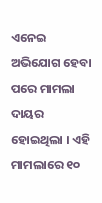ଏନେଇ ଅଭିଯୋଗ ହେବା ପରେ ମାମଲା ଦାୟର ହୋଇଥିଲା । ଏହି ମାମଲାରେ ୧୦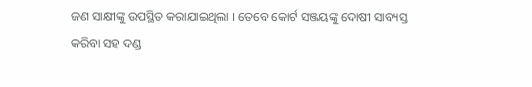ଜଣ ସାକ୍ଷୀଙ୍କୁ ଉପସ୍ଥିତ କରାଯାଇଥିଲା । ତେବେ କୋର୍ଟ ସଞ୍ଜୟଙ୍କୁ ଦୋଷୀ ସାବ୍ୟସ୍ତ କରିବା ସହ ଦଣ୍ଡ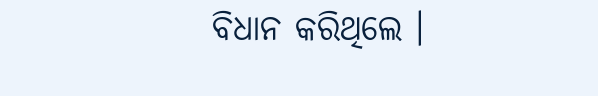ବିଧାନ କରିଥିଲେ ।